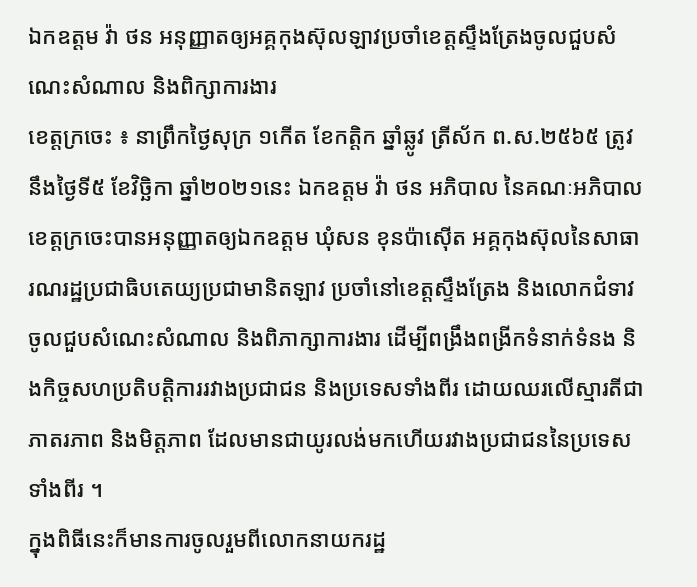ឯកឧត្តម វ៉ា ថន អនុញ្ញាតឲ្យអគ្គកុងស៊ុលឡាវប្រចាំខេត្តស្ទឹងត្រែងចូលជួបសំណេះសំណាល និងពិក្សាការងារ
ខេត្តក្រចេះ ៖ នាព្រឹកថ្ងៃសុក្រ ១កើត ខែកត្តិក ឆ្នាំឆ្លូវ ត្រីស័ក ព.ស.២៥៦៥ ត្រូវនឹងថ្ងៃទី៥ ខែវិច្ឆិកា ឆ្នាំ២០២១នេះ ឯកឧត្តម វ៉ា ថន អភិបាល នៃគណៈអភិបាលខេត្តក្រចេះបានអនុញ្ញាតឲ្យឯកឧត្តម ឃុំសន ខុនប៉ាស៊ើត អគ្គកុងស៊ុលនៃសាធារណរដ្ឋប្រជាធិបតេយ្យប្រជាមានិតឡាវ ប្រចាំនៅខេត្តស្ទឹងត្រែង និងលោកជំទាវចូលជួបសំណេះសំណាល និងពិភាក្សាការងារ ដើម្បីពង្រឹងពង្រីកទំនាក់ទំនង និងកិច្ចសហប្រតិបត្តិការរវាងប្រជាជន និងប្រទេសទាំងពីរ ដោយឈរលើស្មារតីជាភាតរភាព និងមិត្តភាព ដែលមានជាយូរលង់មកហើយរវាងប្រជាជននៃប្រទេសទាំងពីរ ។
ក្នុងពិធីនេះក៏មានការចូលរួមពីលោកនាយករដ្ឋ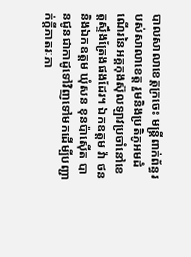បាលសាលាខេត្តក្រចេះ មន្ត្រីពាក់ព័ន្ធរបស់សាលាខេត្ត រួមនិងប្រតិភូអមដំណើរនៃអគ្គកុងស៊ុលឡាវប្រចាំនៅខេត្តស្ទឹងត្រែងផងដែរ។ ឯកឧត្តម វ៉ា ថន និងឯកឧត្តម ឃុំសន ខុនប៉ាស៊ើត បានជូនជាកាដូទៅវិញទៅមកដើម្បីបញ្ជាក់ក្តីភាតរៈភា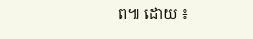ព៕ ដោយ ៖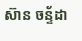ស៊ាន ចន្ទ័ដា